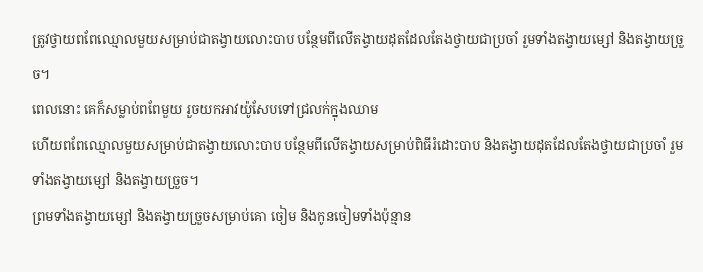ត្រូវថ្វាយពពែឈ្មោលមួយសម្រាប់ជាតង្វាយលោះបាប បន្ថែមពីលើតង្វាយដុតដែលតែងថ្វាយជាប្រចាំ រួមទាំងតង្វាយម្សៅ និងតង្វាយច្រួច។
ពេលនោះ គេក៏សម្លាប់ពពែមួយ រួចយកអាវយ៉ូសែបទៅជ្រលក់ក្នុងឈាម
ហើយពពែឈ្មោលមួយសម្រាប់ជាតង្វាយលោះបាប បន្ថែមពីលើតង្វាយសម្រាប់ពិធីរំដោះបាប និងតង្វាយដុតដែលតែងថ្វាយជាប្រចាំ រួមទាំងតង្វាយម្សៅ និងតង្វាយច្រួច។
ព្រមទាំងតង្វាយម្សៅ និងតង្វាយច្រួចសម្រាប់គោ ចៀម និងកូនចៀមទាំងប៉ុន្មាន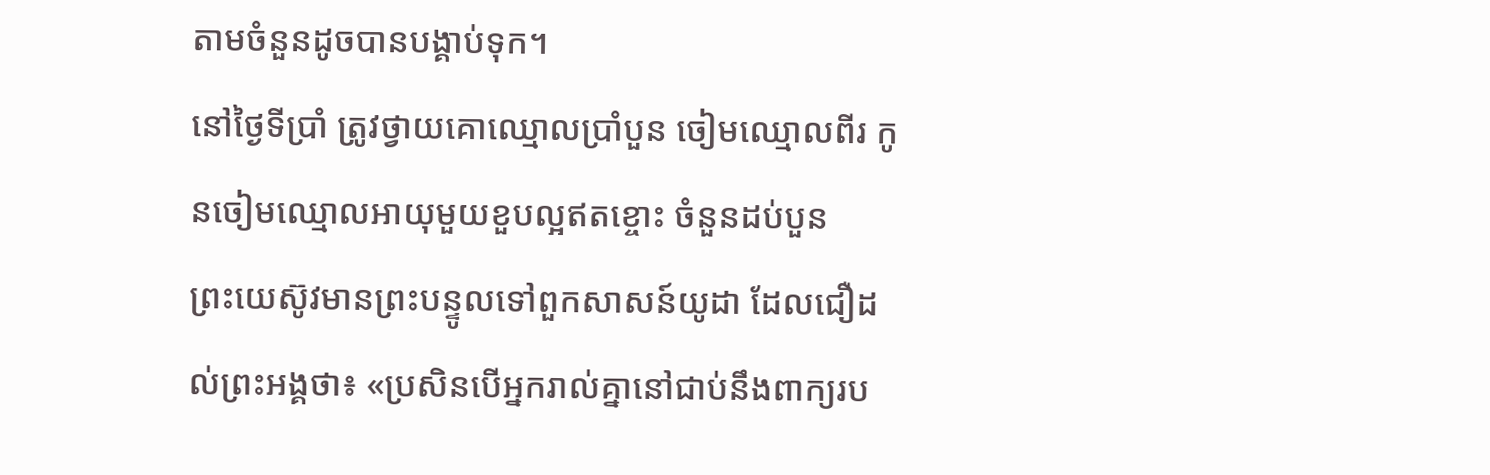តាមចំនួនដូចបានបង្គាប់ទុក។
នៅថ្ងៃទីប្រាំ ត្រូវថ្វាយគោឈ្មោលប្រាំបួន ចៀមឈ្មោលពីរ កូនចៀមឈ្មោលអាយុមួយខួបល្អឥតខ្ចោះ ចំនួនដប់បួន
ព្រះយេស៊ូវមានព្រះបន្ទូលទៅពួកសាសន៍យូដា ដែលជឿដល់ព្រះអង្គថា៖ «ប្រសិនបើអ្នករាល់គ្នានៅជាប់នឹងពាក្យរប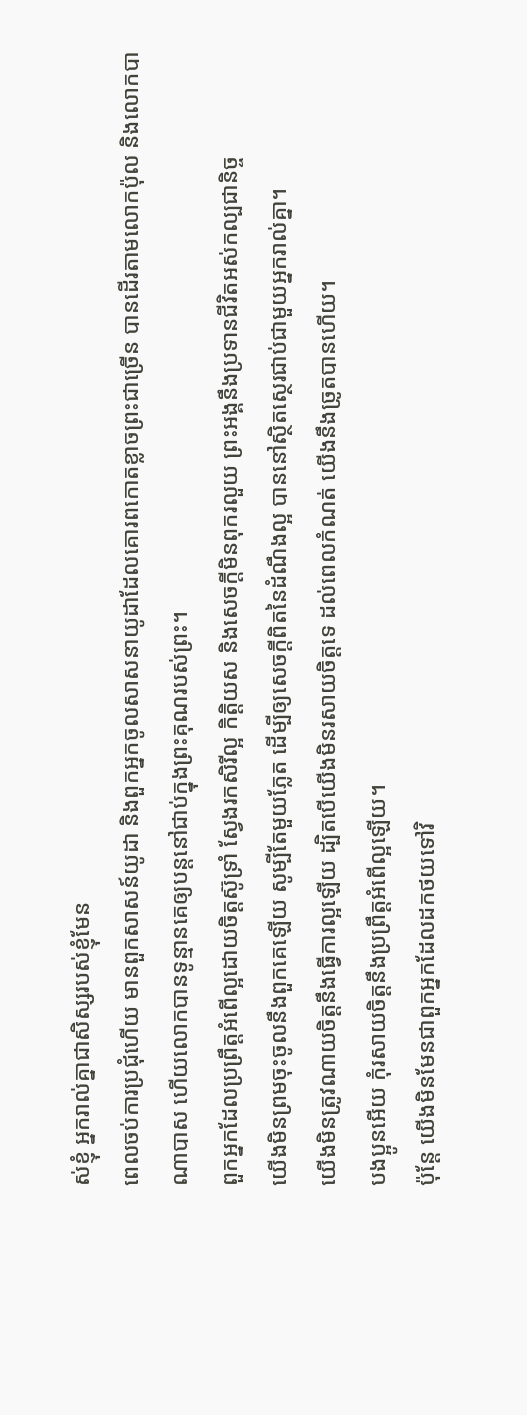ស់ខ្ញុំ អ្នករាល់គ្នាជាសិស្សរបស់ខ្ញុំមែន
ពេលចប់ការប្រជុំហើយ មានពួកសាសន៍យូដា និងពួកអ្នកចូលសាសនាយូដាដែលគោរពកោតខ្លាចព្រះជាច្រើន បានដើរតាមលោកប៉ុល និងលោកបាណាបាស ហើយលោកបានទូន្មានគេឲ្យបន្តនៅជាប់ក្នុងព្រះគុណរបស់ព្រះ។
ពួកអ្នកដែលប្រព្រឹត្តអំពើល្អដោយចិត្តស៊ូទ្រាំ ស្វែងរកសិរីល្អ កិត្តិយស និងសេចក្តីមិនពុករលួយ ព្រះអង្គនឹងប្រទានជីវិតអស់កល្បជានិច្ច
យើងមិនព្រមចុះចូលនឹងពួកគេឡើយ សូម្បីតែមួយភ្លែត ដើម្បីឲ្យសេចក្ដីពិតនៃដំណឹងល្អ បាននៅស្ថិតស្ថេរជាប់ជាមួយអ្នករាល់គ្នា។
យើងមិនត្រូវណាយចិត្តនឹងធ្វើការល្អឡើយ ដ្បិតបើយើងមិនរសាយចិត្តទេ ដល់ពេលកំណត់ យើងនឹងច្រូតបានហើយ។
បងប្អូនអើយ កុំរសាយចិត្តនឹងប្រព្រឹត្តអំពើល្អឡើយ។
ប៉ុន្ដែ យើងមិនមែនជាពួកអ្នកដែលដកថយទៅវិ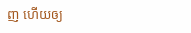ញ ហើយឲ្យ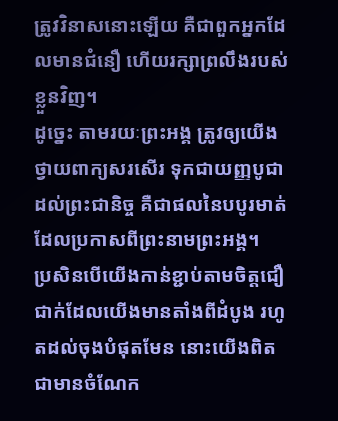ត្រូវវិនាសនោះឡើយ គឺជាពួកអ្នកដែលមានជំនឿ ហើយរក្សាព្រលឹងរបស់ខ្លួនវិញ។
ដូច្នេះ តាមរយៈព្រះអង្គ ត្រូវឲ្យយើងថ្វាយពាក្យសរសើរ ទុកជាយញ្ញបូជាដល់ព្រះជានិច្ច គឺជាផលនៃបបូរមាត់ ដែលប្រកាសពីព្រះនាមព្រះអង្គ។
ប្រសិនបើយើងកាន់ខ្ជាប់តាមចិត្តជឿជាក់ដែលយើងមានតាំងពីដំបូង រហូតដល់ចុងបំផុតមែន នោះយើងពិតជាមានចំណែក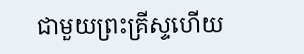ជាមួយព្រះគ្រីស្ទហើយ